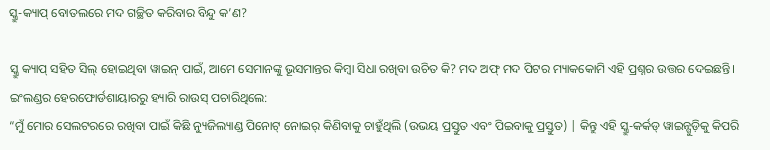ସ୍କ୍ରୁ-କ୍ୟାପ୍ ବୋତଲରେ ମଦ ଗଚ୍ଛିତ କରିବାର ବିନ୍ଦୁ କ’ଣ?

ସ୍କ୍ରୁ କ୍ୟାପ୍ ସହିତ ସିଲ୍ ହୋଇଥିବା ୱାଇନ୍ ପାଇଁ, ଆମେ ସେମାନଙ୍କୁ ଭୂସମାନ୍ତର କିମ୍ବା ସିଧା ରଖିବା ଉଚିତ କି? ମଦ ଅଫ୍ ମଦ ପିଟର ମ୍ୟାକକୋମି ଏହି ପ୍ରଶ୍ନର ଉତ୍ତର ଦେଇଛନ୍ତି।
ଇଂଲଣ୍ଡର ହେରଫୋର୍ଡଶାୟାରରୁ ହ୍ୟାରି ରାଉସ୍ ପଚାରିଥିଲେ:
“ମୁଁ ମୋର ସେଲଟରରେ ରଖିବା ପାଇଁ କିଛି ନ୍ୟୁଜିଲ୍ୟାଣ୍ଡ ପିନୋଟ୍ ନୋଇର୍ କିଣିବାକୁ ଚାହୁଁଥିଲି (ଉଭୟ ପ୍ରସ୍ତୁତ ଏବଂ ପିଇବାକୁ ପ୍ରସ୍ତୁତ) | କିନ୍ତୁ ଏହି ସ୍କ୍ରୁ-କର୍କଡ୍ ୱାଇନ୍ଗୁଡ଼ିକୁ କିପରି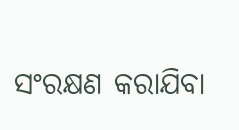ସଂରକ୍ଷଣ କରାଯିବା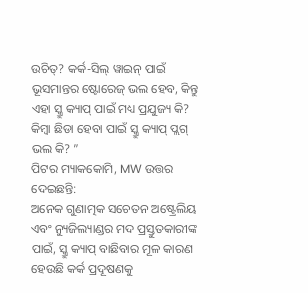ଉଚିତ୍? କର୍କ-ସିଲ୍ ୱାଇନ୍ ପାଇଁ ଭୂସମାନ୍ତର ଷ୍ଟୋରେଜ୍ ଭଲ ହେବ, କିନ୍ତୁ ଏହା ସ୍କ୍ରୁ କ୍ୟାପ୍ ପାଇଁ ମଧ୍ୟ ପ୍ରଯୁଜ୍ୟ କି? କିମ୍ବା ଛିଡା ହେବା ପାଇଁ ସ୍କ୍ରୁ କ୍ୟାପ୍ ପ୍ଲଗ୍ ଭଲ କି? ”
ପିଟର ମ୍ୟାକକୋମି, MW ଉତ୍ତର ଦେଇଛନ୍ତି:
ଅନେକ ଗୁଣାତ୍ମକ ସଚେତନ ଅଷ୍ଟ୍ରେଲିୟ ଏବଂ ନ୍ୟୁଜିଲ୍ୟାଣ୍ଡର ମଦ ପ୍ରସ୍ତୁତକାରୀଙ୍କ ପାଇଁ, ସ୍କ୍ରୁ କ୍ୟାପ୍ ବାଛିବାର ମୂଳ କାରଣ ହେଉଛି କର୍କ ପ୍ରଦୂଷଣକୁ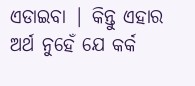ଏଡାଇବା | କିନ୍ତୁ ଏହାର ଅର୍ଥ ନୁହେଁ ଯେ କର୍କ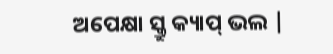ଅପେକ୍ଷା ସ୍କ୍ରୁ କ୍ୟାପ୍ ଭଲ |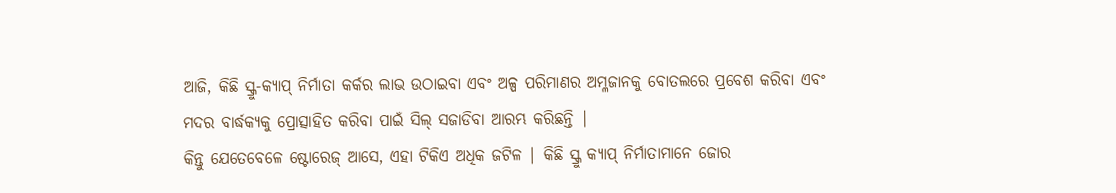ଆଜି, କିଛି ସ୍କ୍ରୁ-କ୍ୟାପ୍ ନିର୍ମାତା କର୍କର ଲାଭ ଉଠାଇବା ଏବଂ ଅଳ୍ପ ପରିମାଣର ଅମ୍ଳଜାନକୁ ବୋତଲରେ ପ୍ରବେଶ କରିବା ଏବଂ ମଦର ବାର୍ଦ୍ଧକ୍ୟକୁ ପ୍ରୋତ୍ସାହିତ କରିବା ପାଇଁ ସିଲ୍ ସଜାଡିବା ଆରମ୍ଭ କରିଛନ୍ତି |
କିନ୍ତୁ ଯେତେବେଳେ ଷ୍ଟୋରେଜ୍ ଆସେ, ଏହା ଟିକିଏ ଅଧିକ ଜଟିଳ | କିଛି ସ୍କ୍ରୁ କ୍ୟାପ୍ ନିର୍ମାତାମାନେ ଜୋର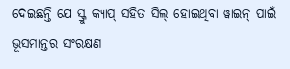ଦେଇଛନ୍ତି ଯେ ସ୍କ୍ରୁ କ୍ୟାପ୍ ସହିତ ସିଲ୍ ହୋଇଥିବା ୱାଇନ୍ ପାଇଁ ଭୂସମାନ୍ତର ସଂରକ୍ଷଣ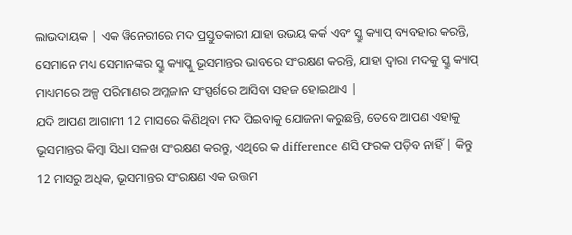ଲାଭଦାୟକ | ଏକ ୱିନେରୀରେ ମଦ ପ୍ରସ୍ତୁତକାରୀ ଯାହା ଉଭୟ କର୍କ ଏବଂ ସ୍କ୍ରୁ କ୍ୟାପ୍ ବ୍ୟବହାର କରନ୍ତି, ସେମାନେ ମଧ୍ୟ ସେମାନଙ୍କର ସ୍କ୍ରୁ କ୍ୟାପ୍କୁ ଭୂସମାନ୍ତର ଭାବରେ ସଂରକ୍ଷଣ କରନ୍ତି, ଯାହା ଦ୍ୱାରା ମଦକୁ ସ୍କ୍ରୁ କ୍ୟାପ୍ ମାଧ୍ୟମରେ ଅଳ୍ପ ପରିମାଣର ଅମ୍ଳଜାନ ସଂସ୍ପର୍ଶରେ ଆସିବା ସହଜ ହୋଇଥାଏ |
ଯଦି ଆପଣ ଆଗାମୀ 12 ମାସରେ କିଣିଥିବା ମଦ ପିଇବାକୁ ଯୋଜନା କରୁଛନ୍ତି, ତେବେ ଆପଣ ଏହାକୁ ଭୂସମାନ୍ତର କିମ୍ବା ସିଧା ସଳଖ ସଂରକ୍ଷଣ କରନ୍ତୁ, ଏଥିରେ କ difference ଣସି ଫରକ ପଡ଼ିବ ନାହିଁ | କିନ୍ତୁ 12 ମାସରୁ ଅଧିକ, ଭୂସମାନ୍ତର ସଂରକ୍ଷଣ ଏକ ଉତ୍ତମ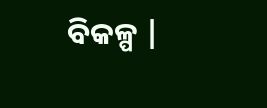ବିକଳ୍ପ |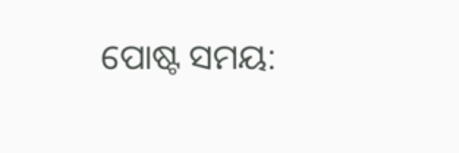ପୋଷ୍ଟ ସମୟ: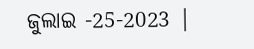ଜୁଲାଇ -25-2023 |